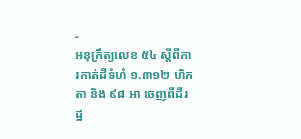-
អនុក្រឹត្យលេខ ៥៤ ស្តីពីការកាត់ដីទំហំ ១.៣១២ ហិកតា និង ៩៨ អា ចេញពីដីរដ្ឋ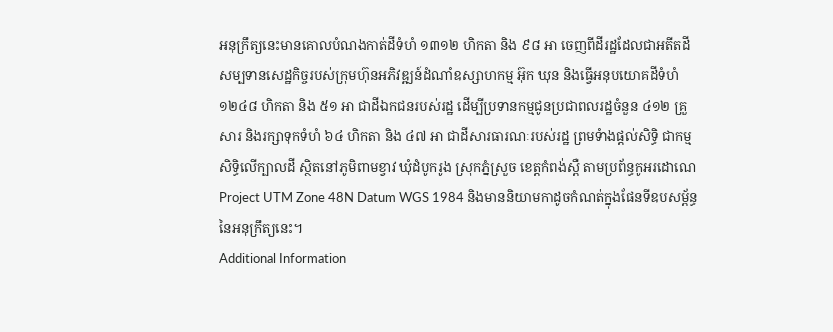អនុក្រឹត្យនេះមានគោលបំណងកាត់ដីទំហំ ១៣១២ ហិកតា និង ៩៨ អា ចេញពីដីរដ្ឋដែលជាអតីតដីសម្បទានសេដ្ឋកិច្ចរបស់ក្រុមហ៊ុនអភិវឌ្ឍន៍ដំណាំឧស្សាហកម្ម អ៊ុក ឃុន និងធ្វើអនុបយោគដីទំហំ ១២៤៨ ហិកតា និង ៥១ អា ជាដីឯកជនរបស់រដ្ឋ ដើម្បីប្រទានកម្មជូនប្រជាពលរដ្ឋចំនួន ៤១២ គ្រួសារ និងរក្សាទុកទំហំ ៦៤ ហិកតា និង ៤៧ អា ជាដីសារធារណៈរបស់រដ្ឋ ព្រមទំាងផ្តល់សិទ្ធិ ជាកម្មសិទ្ធិលើក្បាលដី ស្ថិតនៅភូមិពាមខ្វាវ ឃុំដំបូករូង ស្រុកភ្នំស្រួច ខេត្តកំពង់ស្ពឺ តាមប្រព័ន្ធកូអរដោណេ Project UTM Zone 48N Datum WGS 1984 និងមាននិយាមកាដូចកំណត់ក្នុងផែនទីឧបសម្ព័ន្ធ នៃអនុក្រឹត្យនេះ។
Additional Information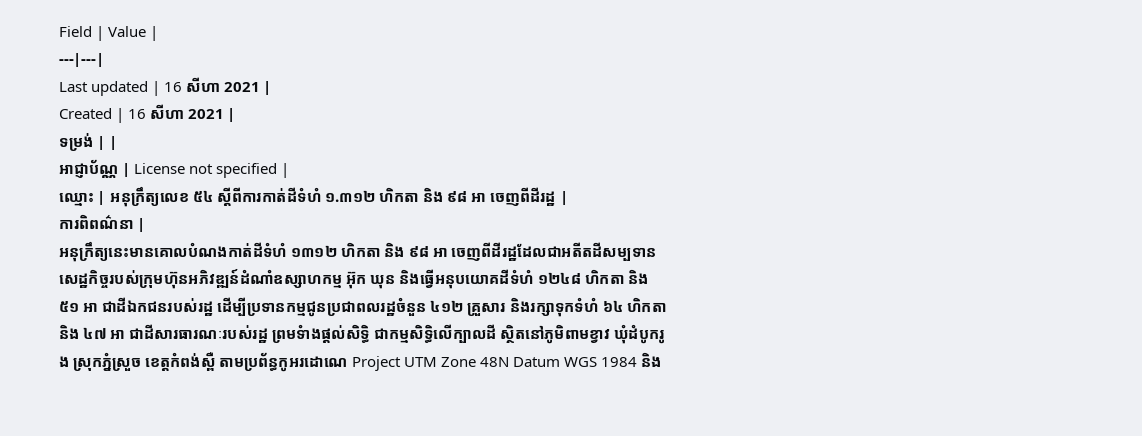Field | Value |
---|---|
Last updated | 16 សីហា 2021 |
Created | 16 សីហា 2021 |
ទម្រង់ | |
អាជ្ញាប័ណ្ណ | License not specified |
ឈ្មោះ | អនុក្រឹត្យលេខ ៥៤ ស្តីពីការកាត់ដីទំហំ ១.៣១២ ហិកតា និង ៩៨ អា ចេញពីដីរដ្ឋ |
ការពិពណ៌នា |
អនុក្រឹត្យនេះមានគោលបំណងកាត់ដីទំហំ ១៣១២ ហិកតា និង ៩៨ អា ចេញពីដីរដ្ឋដែលជាអតីតដីសម្បទានសេដ្ឋកិច្ចរបស់ក្រុមហ៊ុនអភិវឌ្ឍន៍ដំណាំឧស្សាហកម្ម អ៊ុក ឃុន និងធ្វើអនុបយោគដីទំហំ ១២៤៨ ហិកតា និង ៥១ អា ជាដីឯកជនរបស់រដ្ឋ ដើម្បីប្រទានកម្មជូនប្រជាពលរដ្ឋចំនួន ៤១២ គ្រួសារ និងរក្សាទុកទំហំ ៦៤ ហិកតា និង ៤៧ អា ជាដីសារធារណៈរបស់រដ្ឋ ព្រមទំាងផ្តល់សិទ្ធិ ជាកម្មសិទ្ធិលើក្បាលដី ស្ថិតនៅភូមិពាមខ្វាវ ឃុំដំបូករូង ស្រុកភ្នំស្រួច ខេត្តកំពង់ស្ពឺ តាមប្រព័ន្ធកូអរដោណេ Project UTM Zone 48N Datum WGS 1984 និង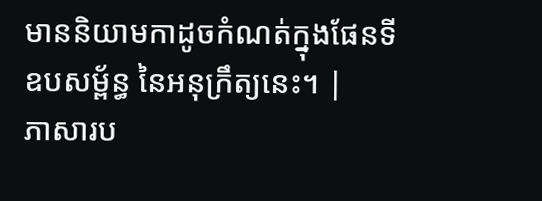មាននិយាមកាដូចកំណត់ក្នុងផែនទីឧបសម្ព័ន្ធ នៃអនុក្រឹត្យនេះ។ |
ភាសារប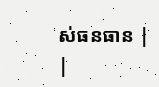ស់ធនធាន |
|